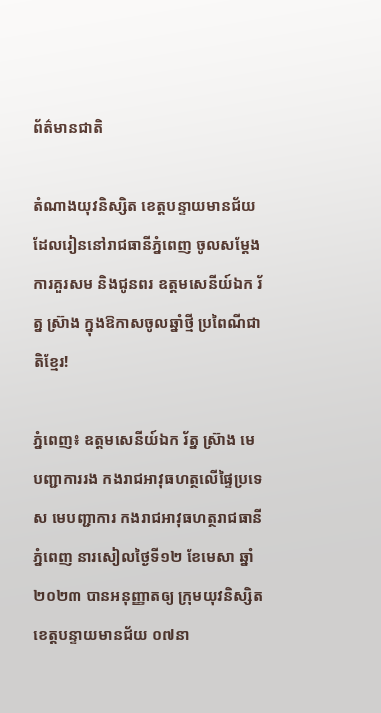ព័ត៌មានជាតិ

តំណាងយុវនិស្សិត ខេត្តបន្ទាយមានជ័យ ដែលរៀននៅរាជធានីភ្នំពេញ ចូលសម្តែងការគួរសម និងជូនពរ ឧត្តមសេនីយ៍ឯក រ័ត្ន ស្រ៊ាង ក្នុងឱកាសចូលឆ្នាំថ្មី ប្រពៃណីជាតិខ្មែរ!

ភ្នំពេញ៖ ឧត្តមសេនីយ៍ឯក រ័ត្ន ស្រ៊ាង មេបញ្ជាការរង កងរាជអាវុធហត្ថលើផ្ទៃប្រទេស មេបញ្ជាការ កងរាជអាវុធហត្ថរាជធានីភ្នំពេញ នារសៀលថ្ងៃទី១២ ខែមេសា ឆ្នាំ២០២៣ បានអនុញ្ញាតឲ្យ ក្រុមយុវនិស្សិតខេត្តបន្ទាយមានជ័យ ០៧នា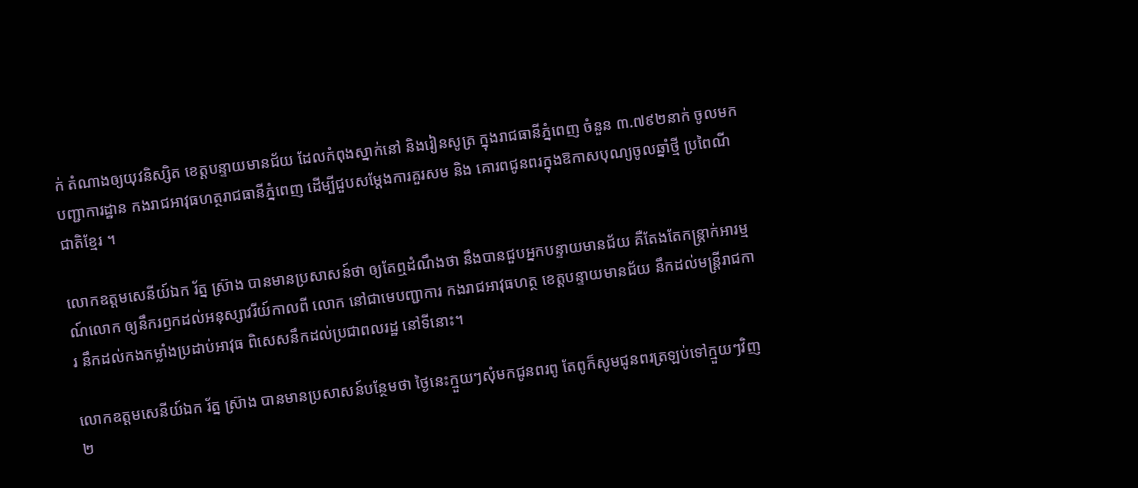ក់ តំណាងឲ្យយុវនិស្សិត ខេត្តបន្ទាយមានជ័យ ដែលកំពុងស្នាក់នៅ និងរៀនសូត្រ ក្នុងរាជធានីភ្នំពេញ ចំនួន ៣.៧៩២នាក់ ចូលមកបញ្ជាការដ្ឋាន កងរាជអាវុធហត្ថរាជធានីភ្នំពេញ ដើម្បីជួបសម្តែងការគួរសម និង គោរពជូនពរក្នុងឱកាសបុណ្យចូលឆ្នាំថ្មី ប្រពៃណីជាតិខ្មែរ ។

លោកឧត្តមសេនីយ៍ឯក រ័ត្ន ស្រ៊ាង បានមានប្រសាសន៍ថា ឲ្យតែឮដំណឹងថា នឹងបានជួបអ្នកបន្ទាយមានជ័យ គឺតែងតែកន្ត្រាក់អារម្មណ៍លោក ឲ្យនឹករឭកដល់អនុស្សាវរីយ៍កាលពី លោក នៅជាមេបញ្ជាការ កងរាជអាវុធហត្ថ ខេត្តបន្ទាយមានជ័យ នឹកដល់មន្ត្រីរាជការ នឹកដល់កងកម្លាំងប្រដាប់អាវុធ ពិសេសនឹកដល់ប្រជាពលរដ្ឋ នៅទីនោះ។

លោកឧត្តមសេនីយ៍ឯក រ័ត្ន ស្រ៊ាង បានមានប្រសាសន៍បន្ថែមថា ថ្ងៃនេះក្មួយៗសុំមកជូនពរពូ តែពូក៏សូមជូនពរត្រឡប់ទៅក្មួយៗវិញ២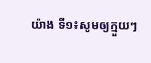យ៉ាង ទី១៖សូមឲ្យក្មួយៗ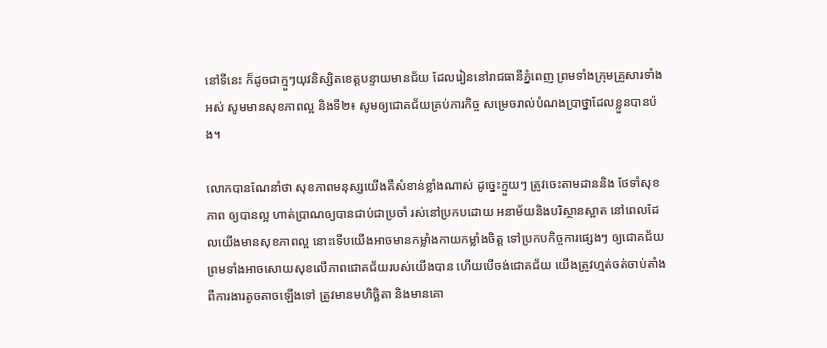នៅទីនេះ ក៏ដូចជាក្មួៗយុវនិស្សិតខេត្តបន្ទាយមានជ័យ ដែលរៀននៅរាជធានីភ្នំពេញ ព្រមទាំងក្រុមគ្រួសារទាំងអស់ សូមមានសុខភាពល្អ និងទី២៖ សូមឲ្យជោគជ័យគ្រប់ភារកិច្ច សម្រេចរាល់បំណងប្រាថ្នាដែលខ្លួនបានប៉ង។

លោកបានណែនាំថា សុខភាពមនុស្សយើងគឺសំខាន់ខ្លាំងណាស់ ដូច្នេះក្មួយៗ ត្រូវចេះតាមដាននិង ថែទាំសុខភាព ឲ្យបានល្អ ហាត់ប្រាណឲ្យបានជាប់ជាប្រចាំ រស់នៅប្រកបដោយ អនាម័យនិងបរិស្ថានស្អាត នៅពេលដែលយើងមានសុខភាពល្អ នោះទើបយើងអាចមានកម្លាំងកាយកម្លាំងចិត្ត ទៅប្រកបកិច្ចការផ្សេងៗ ឲ្យជោគជ័យ ព្រមទាំងអាចសោយសុខលើភាពជោគជ័យរបស់យើងបាន ហើយបើចង់ជោគជ័យ យើងត្រូវហ្មត់ចត់ចាប់តាំងពីការងារតូចតាចឡើងទៅ ត្រូវមានមហិច្ឆិតា និងមានគោ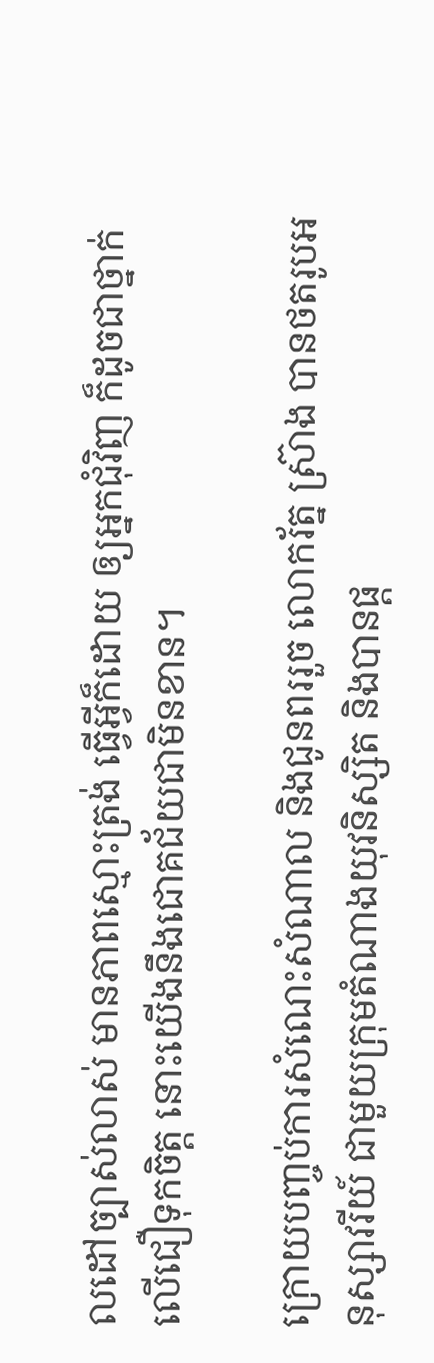លដៅច្បាស់លាស់ មានភាពស្មោះត្រង់ ធ្វើអ្វីក៏ដោយ ឲ្យអ្នកជុំវិញ ក៏ដូចជាថ្នាក់លើជឿទុកចិត្ត នោះយើងនឹងជោគជ័យជាមិនខាន។

ក្រោយបញ្ចប់ការសំណេះសំណាល និងជូនពររួច លោករ័ត្ន ស្រ៊ាង បានថតរូបអនុស្សាវរីយ៍ ជាមួយក្រុមតំណាងយុវនិស្សិត និងបានផ្ត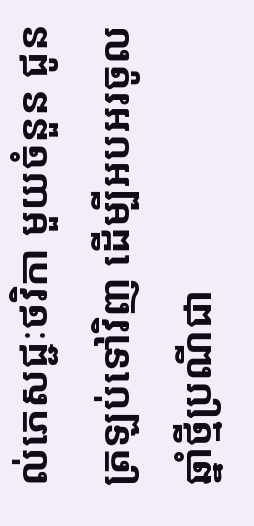ល់ភេសជ្ជៈថវិកា មួយចំនួន ជូនត្រឡប់ទៅវិញ ដើម្បីអបអរចូលឆ្នាំថ្មីប្រណីជា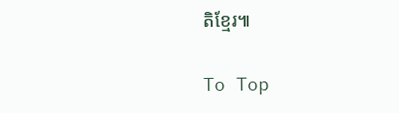តិខ្មែរ៕

To Top